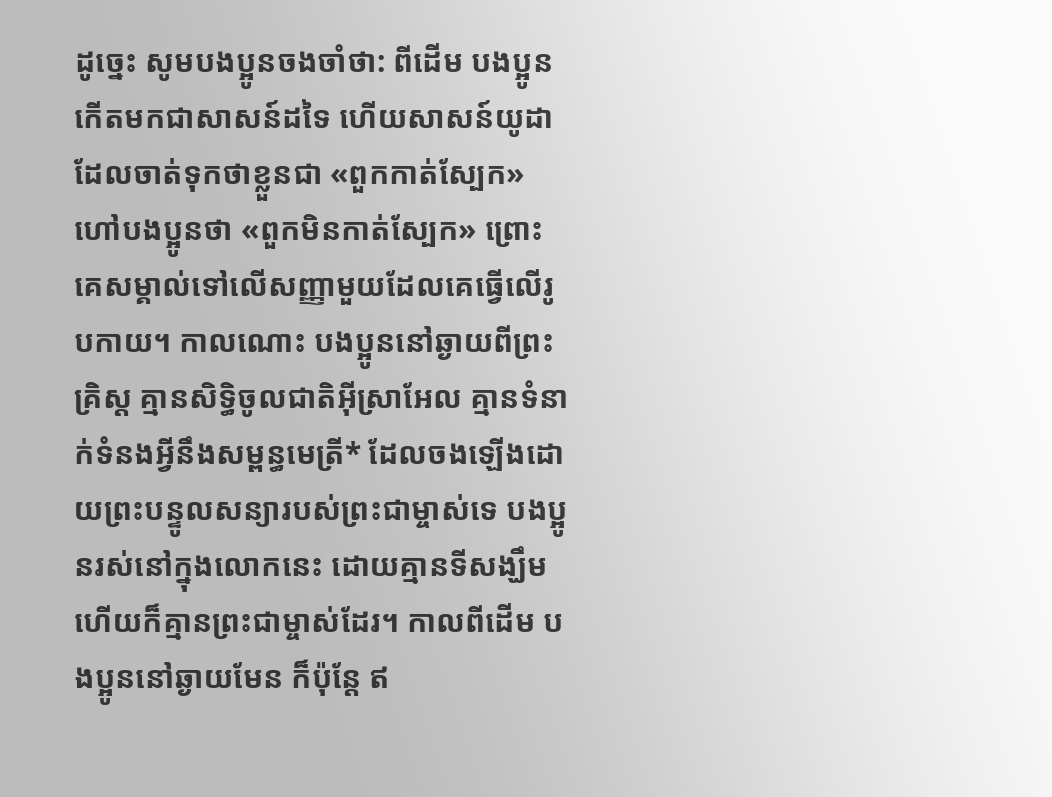ដូច្នេះ សូមបងប្អូនចងចាំថា: ពីដើម បងប្អូនកើតមកជាសាសន៍ដទៃ ហើយសាសន៍យូដាដែលចាត់ទុកថាខ្លួនជា «ពួកកាត់ស្បែក» ហៅបងប្អូនថា «ពួកមិនកាត់ស្បែក» ព្រោះគេសម្គាល់ទៅលើសញ្ញាមួយដែលគេធ្វើលើរូបកាយ។ កាលណោះ បងប្អូននៅឆ្ងាយពីព្រះគ្រិស្ត គ្មានសិទ្ធិចូលជាតិអ៊ីស្រាអែល គ្មានទំនាក់ទំនងអ្វីនឹងសម្ពន្ធមេត្រី* ដែលចងឡើងដោយព្រះបន្ទូលសន្យារបស់ព្រះជាម្ចាស់ទេ បងប្អូនរស់នៅក្នុងលោកនេះ ដោយគ្មានទីសង្ឃឹម ហើយក៏គ្មានព្រះជាម្ចាស់ដែរ។ កាលពីដើម បងប្អូននៅឆ្ងាយមែន ក៏ប៉ុន្តែ ឥ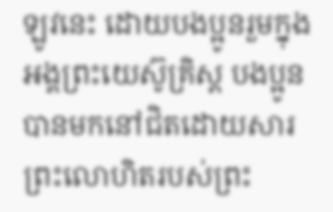ឡូវនេះ ដោយបងប្អូនរួមក្នុងអង្គព្រះយេស៊ូគ្រិស្ត បងប្អូនបានមកនៅជិតដោយសារព្រះលោហិតរបស់ព្រះ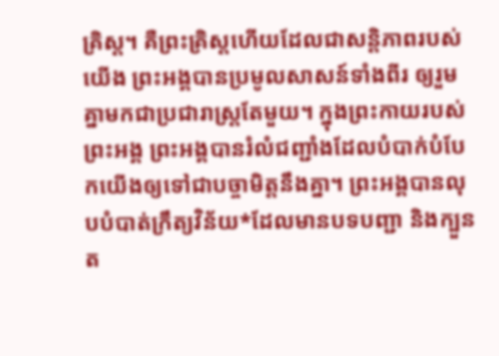គ្រិស្ត។ គឺព្រះគ្រិស្តហើយដែលជាសន្តិភាពរបស់យើង ព្រះអង្គបានប្រមូលសាសន៍ទាំងពីរ ឲ្យរួមគ្នាមកជាប្រជារាស្ត្រតែមួយ។ ក្នុងព្រះកាយរបស់ព្រះអង្គ ព្រះអង្គបានរំលំជញ្ជាំងដែលបំបាក់បំបែកយើងឲ្យទៅជាបច្ចាមិត្តនឹងគ្នា។ ព្រះអង្គបានលុបបំបាត់ក្រឹត្យវិន័យ*ដែលមានបទបញ្ជា និងក្បួនត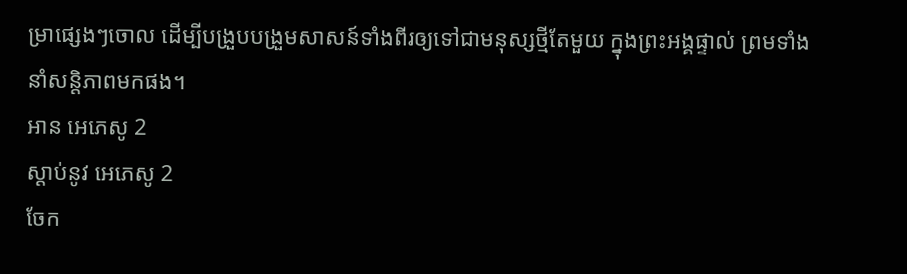ម្រាផ្សេងៗចោល ដើម្បីបង្រួបបង្រួមសាសន៍ទាំងពីរឲ្យទៅជាមនុស្សថ្មីតែមួយ ក្នុងព្រះអង្គផ្ទាល់ ព្រមទាំងនាំសន្តិភាពមកផង។
អាន អេភេសូ 2
ស្ដាប់នូវ អេភេសូ 2
ចែក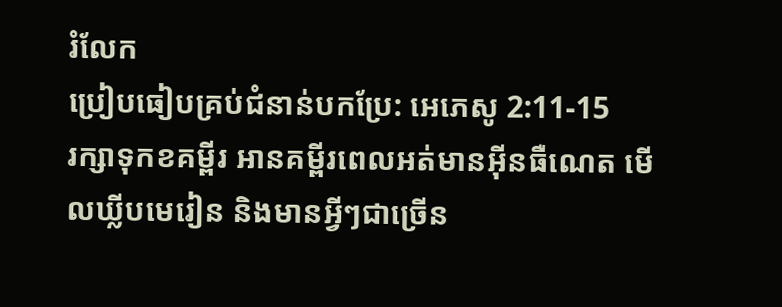រំលែក
ប្រៀបធៀបគ្រប់ជំនាន់បកប្រែ: អេភេសូ 2:11-15
រក្សាទុកខគម្ពីរ អានគម្ពីរពេលអត់មានអ៊ីនធឺណេត មើលឃ្លីបមេរៀន និងមានអ្វីៗជាច្រើន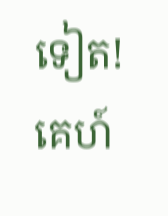ទៀត!
គេហ៍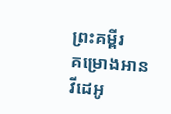ព្រះគម្ពីរ
គម្រោងអាន
វីដេអូ